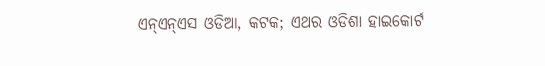ଏନ୍ଏନ୍ଏସ ଓଡିଆ, କଟକ; ଏଥର ଓଡିଶା ହାଇକୋର୍ଟ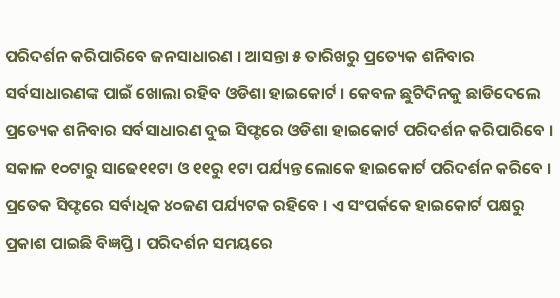ପରିଦର୍ଶନ କରିପାରିବେ ଜନସାଧାରଣ । ଆସନ୍ତା ୫ ତାରିଖରୁ ପ୍ରତ୍ୟେକ ଶନିବାର ସର୍ବସାଧାରଣଙ୍କ ପାଇଁ ଖୋଲା ରହିବ ଓଡିଶା ହାଇକୋର୍ଟ । କେବଳ ଛୁଟିଦିନକୁ ଛାଡିଦେଲେ ପ୍ରତ୍ୟେକ ଶନିବାର ସର୍ବସାଧାରଣ ଦୁଇ ସିଫ୍ଟରେ ଓଡିଶା ହାଇକୋର୍ଟ ପରିଦର୍ଶନ କରିପାରିବେ । ସକାଳ ୧୦ଟାରୁ ସାଢେ୧୧ଟା ଓ ୧୧ରୁ ୧ଟା ପର୍ଯ୍ୟନ୍ତ ଲୋକେ ହାଇକୋର୍ଟ ପରିଦର୍ଶନ କରିବେ । ପ୍ରତେକ ସିଫ୍ଟରେ ସର୍ବାଧିକ ୪୦ଜଣ ପର୍ଯ୍ୟଟକ ରହିବେ । ଏ ସଂପର୍କକେ ହାଇକୋର୍ଟ ପକ୍ଷରୁ ପ୍ରକାଶ ପାଇଛି ବିଜ୍ଞପ୍ତି । ପରିଦର୍ଶନ ସମୟରେ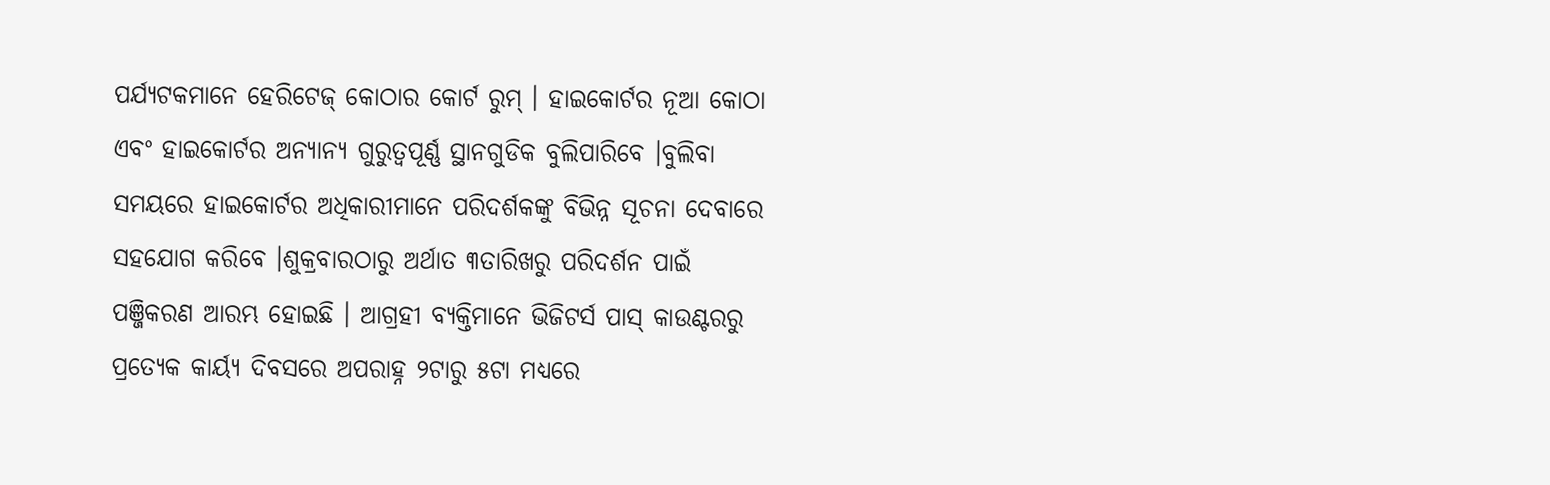ପର୍ଯ୍ୟଟକମାନେ ହେରିଟେଜ୍ କୋଠାର କୋର୍ଟ ରୁମ୍ । ହାଇକୋର୍ଟର ନୂଆ କୋଠା ଏବଂ ହାଇକୋର୍ଟର ଅନ୍ୟାନ୍ୟ ଗୁରୁତ୍ୱପୂର୍ଣ୍ଣ ସ୍ଥାନଗୁଡିକ ବୁଲିପାରିବେ ।ବୁଲିବା ସମୟରେ ହାଇକୋର୍ଟର ଅଧିକାରୀମାନେ ପରିଦର୍ଶକଙ୍କୁ ବିଭିନ୍ନ ସୂଚନା ଦେବାରେ ସହଯୋଗ କରିବେ ।ଶୁକ୍ରବାରଠାରୁ ଅର୍ଥାତ ୩ତାରିଖରୁ ପରିଦର୍ଶନ ପାଇଁ ପଞ୍ଜିକରଣ ଆରମ୍ଭ ହୋଇଛି । ଆଗ୍ରହୀ ବ୍ୟକ୍ତିମାନେ ଭିଜିଟର୍ସ ପାସ୍ କାଉଣ୍ଟରରୁ ପ୍ରତ୍ୟେକ କାର୍ୟ୍ୟ ଦିବସରେ ଅପରାହ୍ନ ୨ଟାରୁ ୫ଟା ମଧ୍ୟରେ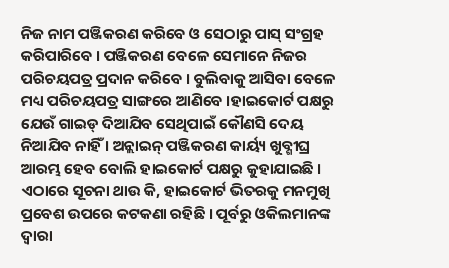ନିଜ ନାମ ପଞ୍ଜିକରଣ କରିବେ ଓ ସେଠାରୁ ପାସ୍ ସଂଗ୍ରହ କରିପାରିବେ । ପଞ୍ଜିକରଣ ବେଳେ ସେମାନେ ନିଜର ପରିଚୟପତ୍ର ପ୍ରଦାନ କରିବେ । ବୁଲିବାକୁ ଆସିବା ବେଳେ ମଧ୍ୟ ପରିଚୟପତ୍ର ସାଙ୍ଗରେ ଆଣିବେ ।ହାଇକୋର୍ଟ ପକ୍ଷରୁ ଯେଉଁ ଗାଇଡ୍ ଦିଆଯିବ ସେଥିପାଇଁ କୌଣସି ଦେୟ ନିଆଯିବ ନାହିଁ । ଅନ୍ଲାଇନ୍ ପଞ୍ଜିକରଣ କାର୍ୟ୍ୟ ଖୁବ୍ଶୀଘ୍ର ଆରମ୍ଭ ହେବ ବୋଲି ହାଇକୋର୍ଟ ପକ୍ଷରୁ କୁହାଯାଇଛି । ଏଠାରେ ସୂଚନା ଥାଉ କି, ହାଇକୋର୍ଟ ଭିତରକୁ ମନମୁଖି ପ୍ରବେଶ ଉପରେ କଟକଣା ରହିଛି । ପୂର୍ବରୁ ଓକିଲମାନଙ୍କ ଦ୍ୱାରା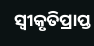ସ୍ୱୀକୃତିପ୍ରାପ୍ତ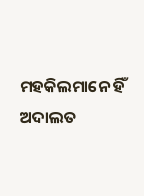ମହକିଲମାନେ ହିଁ ଅଦାଲତ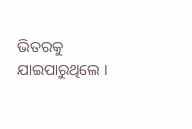ଭିତରକୁ ଯାଇପାରୁଥିଲେ ।